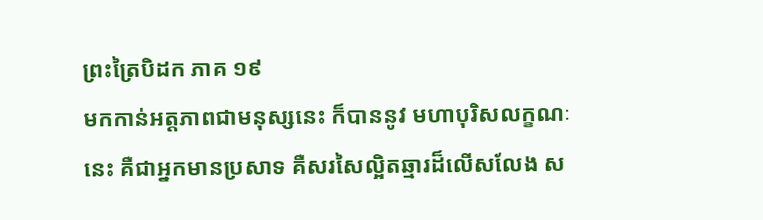ព្រះត្រៃបិដក ភាគ ១៩
មកកាន់អត្តភាពជាមនុស្សនេះ ក៏បាននូវ មហាបុរិសលក្ខណៈ នេះ គឺជាអ្នកមានប្រសាទ គឺសរសៃល្អិតឆ្មារដ៏លើសលែង ស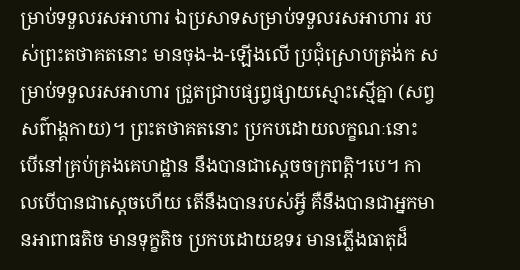ម្រាប់ទទួលរសអាហារ ឯប្រសាទសម្រាប់ទទួលរសអាហារ របស់ព្រះតថាគតនោះ មានចុង-ង-ឡើងលើ ប្រជុំស្រោបត្រង់ក សម្រាប់ទទួលរសអាហារ ជ្រួតជ្រាបផ្សព្វផ្សាយស្មោះស្មើគ្នា (សព្វសព៌ាង្គកាយ)។ ព្រះតថាគតនោះ ប្រកបដោយលក្ខណៈនោះ បើនៅគ្រប់គ្រងគេហដ្ឋាន នឹងបានជាស្តេចចក្រពត្តិ។បេ។ កាលបើបានជាស្តេចហើយ តើនឹងបានរបស់អ្វី គឺនឹងបានជាអ្នកមានអាពាធតិច មានទុក្ខតិច ប្រកបដោយឧទរ មានភ្លើងធាតុដ៏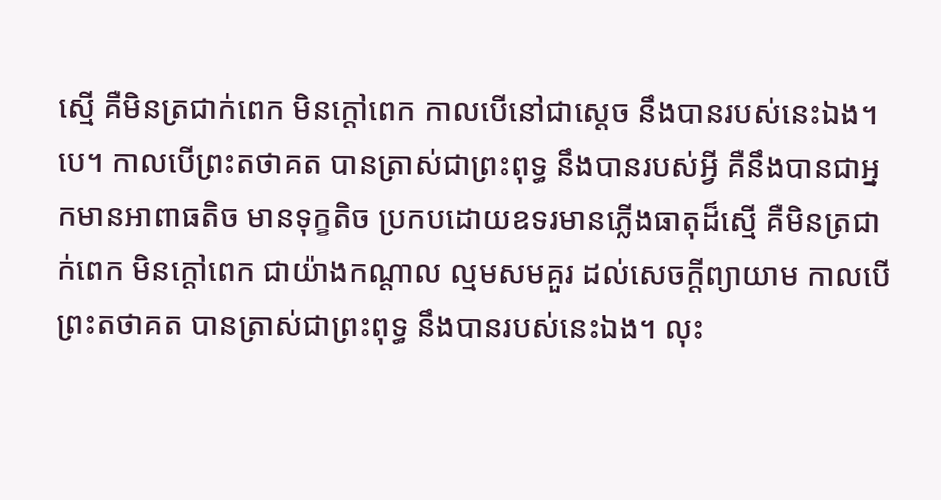ស្មើ គឺមិនត្រជាក់ពេក មិនក្តៅពេក កាលបើនៅជាស្តេច នឹងបានរបស់នេះឯង។បេ។ កាលបើព្រះតថាគត បានត្រាស់ជាព្រះពុទ្ធ នឹងបានរបស់អ្វី គឺនឹងបានជាអ្នកមានអាពាធតិច មានទុក្ខតិច ប្រកបដោយឧទរមានភ្លើងធាតុដ៏ស្មើ គឺមិនត្រជាក់ពេក មិនក្តៅពេក ជាយ៉ាងកណ្តាល ល្មមសមគួរ ដល់សេចក្តីព្យាយាម កាលបើព្រះតថាគត បានត្រាស់ជាព្រះពុទ្ធ នឹងបានរបស់នេះឯង។ លុះ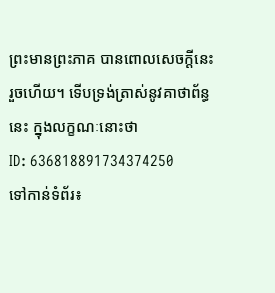ព្រះមានព្រះភាគ បានពោលសេចក្តីនេះរួចហើយ។ ទើបទ្រង់ត្រាស់នូវគាថាព័ន្ធនេះ ក្នុងលក្ខណៈនោះថា
ID: 636818891734374250
ទៅកាន់ទំព័រ៖